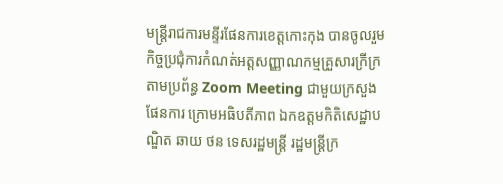មន្រ្តីរាជការមន្ទីរផែនការខេត្តកោះកុង បានចូលរួមកិច្ចប្រជុំការកំណត់អត្តសញ្ញាណកម្មគ្រួសារក្រីក្រ តាមប្រព័ន្ធ Zoom Meeting ជាមួយក្រសួងផែនការ ក្រោមអធិបតីភាព ឯកឧត្តមកិតិសេដ្ឋាបណ្ឌិត ឆាយ ថន ទេសរដ្ឋមន្ត្រី រដ្ឋមន្ត្រីក្រ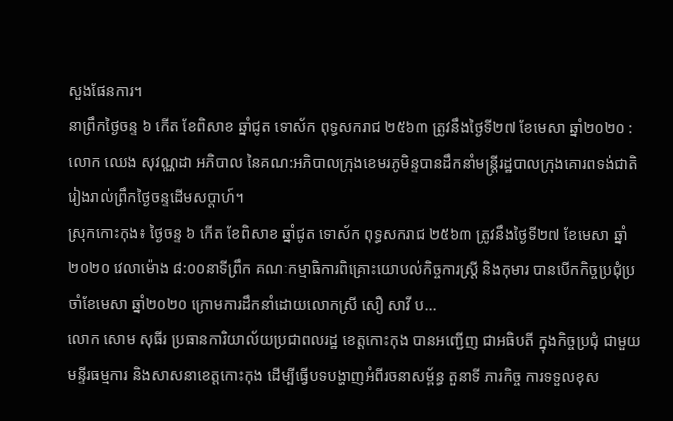សួងផែនការ។
នាព្រឹកថ្ងៃចន្ទ ៦ កើត ខែពិសាខ ឆ្នាំជូត ទោស័ក ពុទ្ធសករាជ ២៥៦៣ ត្រូវនឹងថ្ងៃទី២៧ ខែមេសា ឆ្នាំ២០២០ : លោក ឈេង សុវណ្ណដា អភិបាល នៃគណ:អភិបាលក្រុងខេមរភូមិន្ទបានដឹកនាំមន្រ្តីរដ្ឋបាលក្រុងគោរពទង់ជាតិរៀងរាល់ព្រឹកថ្ងៃចន្ទដេីមសប្តាហ៍។
ស្រុកកោះកុង៖ ថ្ងៃចន្ទ ៦ កើត ខែពិសាខ ឆ្នាំជូត ទោស័ក ពុទ្ធសករាជ ២៥៦៣ ត្រូវនឹងថ្ងៃទី២៧ ខែមេសា ឆ្នាំ២០២០ វេលាម៉ោង ៨:០០នាទីព្រឹក គណៈកម្មាធិការពិគ្រោះយោបល់កិច្ចការស្រ្តី និងកុមារ បានបើកកិច្ចប្រជុំប្រចាំខែមេសា ឆ្នាំ២០២០ ក្រោមការដឹកនាំដោយលោកស្រី សឿ សាវី ប...
លោក សោម សុធីរ ប្រធានការិយាល័យប្រជាពលរដ្ឋ ខេត្តកោះកុង បានអញ្ជើញ ជាអធិបតី ក្នុងកិច្ចប្រជំុ ជាមួយមន្ទីរធម្មការ និងសាសនាខេត្តកោះកុង ដើម្បីធ្វើបទបង្ហាញអំពីរចនាសម្ព័ន្ធ តួនាទី ភារកិច្ច ការទទួលខុស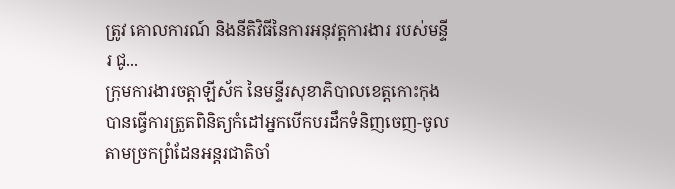ត្រូវ គោលការណ៍ និងនីតិវិធីនៃការអនុវត្តការងារ របស់មន្ទីរ ជូ...
ក្រុមការងារចត្តាឡីស័ក នៃមន្ទីរសុខាភិបាលខេត្តកោះកុង បានធ្វើការត្រួតពិនិត្យកំដៅអ្នកបើកបរដឹកទំនិញចេញ-ចូលតាមច្រកព្រំដែនអន្តរជាតិចាំ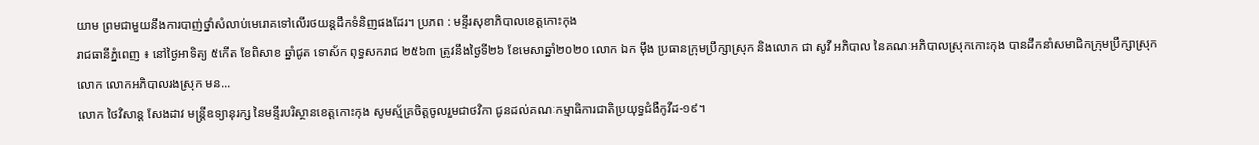យាម ព្រមជាមួយនឹងការបាញ់ថ្នាំសំលាប់មេរោគទៅលើរថយន្តដឹកទំនិញផងដែរ។ ប្រភព : មន្ទីរសុខាភិបាលខេត្តកោះកុង
រាជធានីភ្នំពេញ ៖ នៅថ្ងៃអាទិត្យ ៥កើត ខែពិសាខ ឆ្នាំជូត ទោស័ក ពុទ្ធសករាជ ២៥៦៣ ត្រូវនឹងថ្ងៃទី២៦ ខែមេសាឆ្នាំ២០២០ លោក ឯក ម៉ឹង ប្រធានក្រុមប្រឹក្សាស្រុក និងលោក ជា សូវី អភិបាល នៃគណៈអភិបាលស្រុកកោះកុង បានដឹកនាំសមាជិកក្រុមប្រឹក្សាស្រុក លោក លោកអភិបាលរងស្រុក មន...
លោក ថៃវិសាន្ត សែងដាវ មន្ត្រីឧទ្យានុរក្ស នៃមន្ទីរបរិស្ថានខេត្តកោះកុង សូមស្ម័គ្រចិត្តចូលរួមជាថវិកា ជូនដល់គណៈកម្មាធិការជាតិប្រយុទ្ធជំងឺកូវីដ-១៩។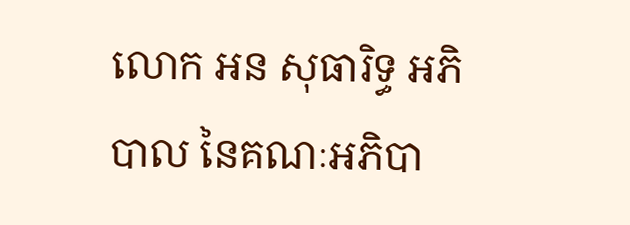លោក អន សុធារិទ្ធ អភិបាល នៃគណៈអភិបា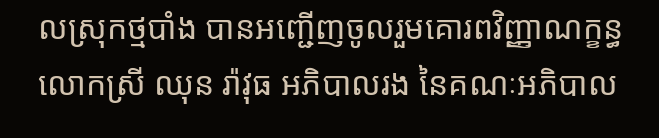លស្រុកថ្មបាំង បានអញ្ជើញចូលរួមគោរពវិញ្ញាណក្ខន្ធ លោកស្រី ឈុន រ៉ាវុធ អភិបាលរង នៃគណៈអភិបាល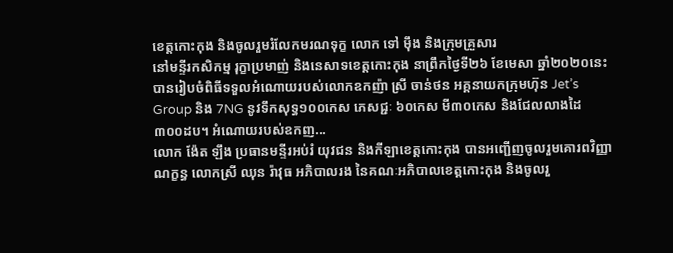ខេត្តកោះកុង និងចូលរួមរំលែកមរណទុក្ខ លោក ទៅ ម៉ឹង និងក្រុមគ្រួសារ
នៅមន្ទីរកសិកម្ម រុក្ខាប្រមាញ់ និងនេសាទខេត្តកោះកុង នាព្រឹកថ្ងៃទី២៦ ខែមេសា ឆ្នាំ២០២០នេះ បានរៀបចំពិធីទទួលអំណោយរបស់លោកឧកញ៉ា ស្រី ចាន់ថន អគ្គនាយកក្រុមហ៊ុន Jet’s Group និង 7NG នូវទឹកសុទ្ធ១០០កេស ភេសជ្ជៈ ៦០កេស មី៣០កេស និងជែលលាងដៃ ៣០០ដប។ អំណោយរបស់ឧកញ...
លោក ង៉ែត ឡឹង ប្រធានមន្ទីរអប់រំ យុវជន និងកីឡាខេត្តកោះកុង បានអញ្ជើញចូលរួមគោរពវិញ្ញាណក្ខន្ធ លោកស្រី ឈុន រ៉ាវុធ អភិបាលរង នៃគណៈអភិបាលខេត្តកោះកុង និងចូលរួ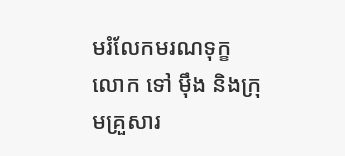មរំលែកមរណទុក្ខ លោក ទៅ ម៉ឹង និងក្រុមគ្រួសារ